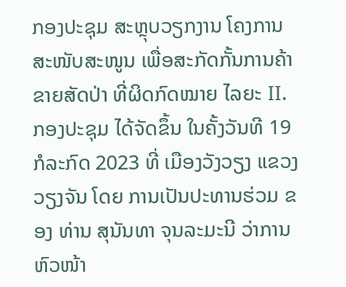ກອງປະຊຸມ ສະຫຼຸບວຽກງານ ໂຄງການສະໜັບສະໜູນ ເພື່ອສະກັດກັ້ນການຄ້າຂາຍສັດປ່າ ທີ່ຜິດກົດໝາຍ ໄລຍະ II.
ກອງປະຊຸມ ໄດ້ຈັດຂຶ້ນ ໃນຄັ້ງວັນທີ 19 ກໍລະກົດ 2023 ທີ່ ເມືອງວັງວຽງ ແຂວງວຽງຈັນ ໂດຍ ການເປັນປະທານຮ່ວມ ຂອງ ທ່ານ ສຸນັນທາ ຈຸນລະມະນີ ວ່າການຫົວໜ້າ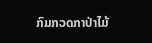ກົມກວດກາປ່າໄມ້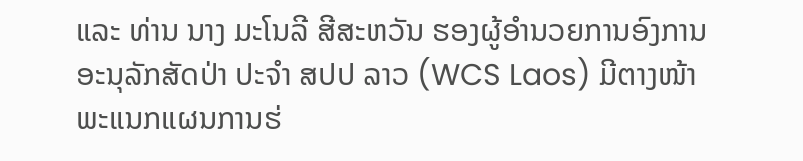ແລະ ທ່ານ ນາງ ມະໂນລີ ສີສະຫວັນ ຮອງຜູ້ອໍານວຍການອົງການອະນຸລັກສັດປ່າ ປະຈໍາ ສປປ ລາວ (WCS Laos) ມີຕາງໜ້າ ພະແນກແຜນການຮ່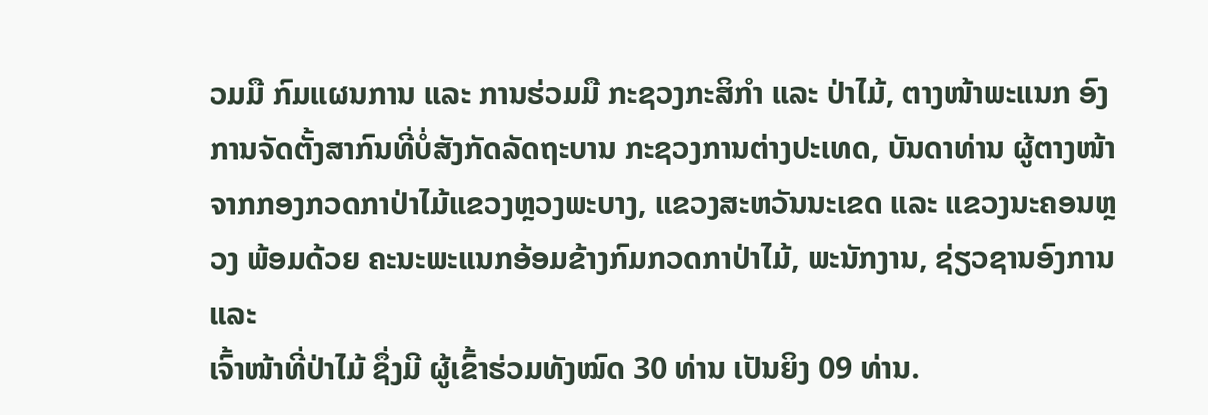ວມມື ກົມແຜນການ ແລະ ການຮ່ວມມື ກະຊວງກະສິກໍາ ແລະ ປ່າໄມ້, ຕາງໜ້າພະແນກ ອົງການຈັດຕັ້ງສາກົນທີ່ບໍ່ສັງກັດລັດຖະບານ ກະຊວງການຕ່າງປະເທດ, ບັນດາທ່ານ ຜູ້ຕາງໜ້າ ຈາກກອງກວດກາປ່າໄມ້ແຂວງຫຼວງພະບາງ, ແຂວງສະຫວັນນະເຂດ ແລະ ແຂວງນະຄອນຫຼວງ ພ້ອມດ້ວຍ ຄະນະພະແນກອ້ອມຂ້າງກົມກວດກາປ່າໄມ້, ພະນັກງານ, ຊ່ຽວຊານອົງການ ແລະ
ເຈົ້າໜ້າທີ່ປ່າໄມ້ ຊຶ່ງມີ ຜູ້ເຂົ້າຮ່ວມທັງໝົດ 30 ທ່ານ ເປັນຍິງ 09 ທ່ານ.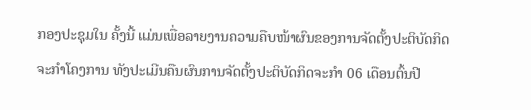ກອງປະຊຸມໃນ ຄັ້ງນີ້ ແມ່ນເພື່ອລາຍງານຄວາມຄືບໜ້າຜົນຂອງການຈັດຕັ້ງປະຕິບັດກິດຈະກໍາໂຄງການ ທັງປະເມີນຄືນຜົນການຈັດຕັ້ງປະຕິບັດກິດຈະກໍາ 06 ເດືອນຕົ້ນປີ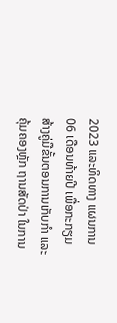2023 ແລະທິດທາງ ແຜນການ 06 ເດືອນທ້າຍປີ ເພື່ອກະກຽມສ້າງຄູ່ມືຂັ້ນຕອນການເກັບກໍາ ແລະ ຄຸ້ມຄອງຫຼັກ ຖານສັດປ່າ ໃນການ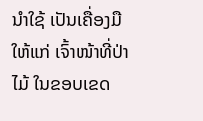ນໍາໃຊ້ ເປັນເຄື່ອງມືໃຫ້ແກ່ ເຈົ້າໜ້າທີ່ປ່າໄມ້ ໃນຂອບເຂດ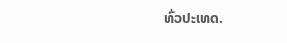ທົ່ວປະເທດ.